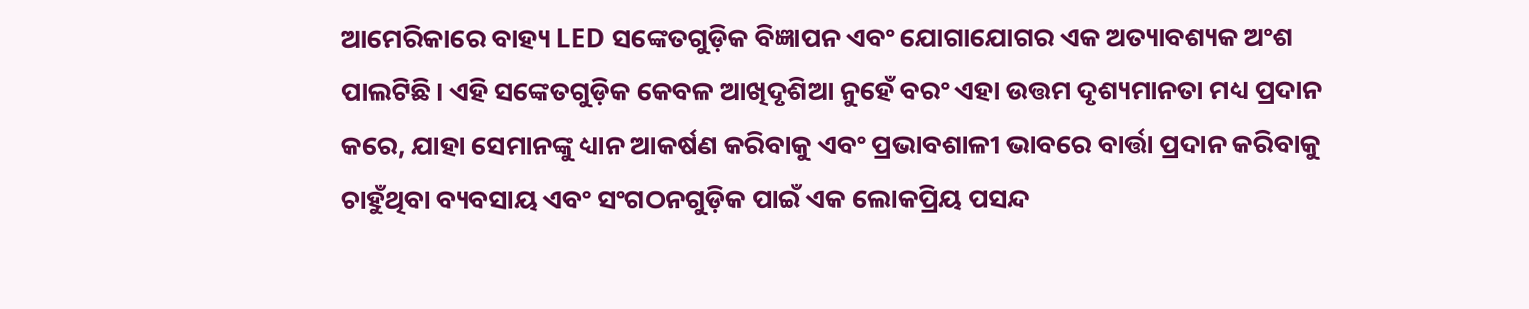ଆମେରିକାରେ ବାହ୍ୟ LED ସଙ୍କେତଗୁଡ଼ିକ ବିଜ୍ଞାପନ ଏବଂ ଯୋଗାଯୋଗର ଏକ ଅତ୍ୟାବଶ୍ୟକ ଅଂଶ ପାଲଟିଛି। ଏହି ସଙ୍କେତଗୁଡ଼ିକ କେବଳ ଆଖିଦୃଶିଆ ନୁହେଁ ବରଂ ଏହା ଉତ୍ତମ ଦୃଶ୍ୟମାନତା ମଧ୍ୟ ପ୍ରଦାନ କରେ, ଯାହା ସେମାନଙ୍କୁ ଧ୍ୟାନ ଆକର୍ଷଣ କରିବାକୁ ଏବଂ ପ୍ରଭାବଶାଳୀ ଭାବରେ ବାର୍ତ୍ତା ପ୍ରଦାନ କରିବାକୁ ଚାହୁଁଥିବା ବ୍ୟବସାୟ ଏବଂ ସଂଗଠନଗୁଡ଼ିକ ପାଇଁ ଏକ ଲୋକପ୍ରିୟ ପସନ୍ଦ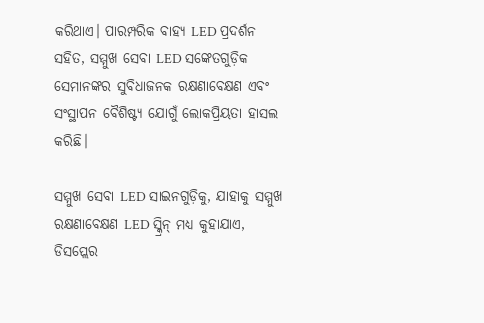କରିଥାଏ। ପାରମ୍ପରିକ ବାହ୍ୟ LED ପ୍ରଦର୍ଶନ ସହିତ, ସମ୍ମୁଖ ସେବା LED ସଙ୍କେତଗୁଡ଼ିକ ସେମାନଙ୍କର ସୁବିଧାଜନକ ରକ୍ଷଣାବେକ୍ଷଣ ଏବଂ ସଂସ୍ଥାପନ ବୈଶିଷ୍ଟ୍ୟ ଯୋଗୁଁ ଲୋକପ୍ରିୟତା ହାସଲ କରିଛି।

ସମ୍ମୁଖ ସେବା LED ସାଇନଗୁଡ଼ିକୁ, ଯାହାକୁ ସମ୍ମୁଖ ରକ୍ଷଣାବେକ୍ଷଣ LED ସ୍କ୍ରିନ୍ ମଧ୍ୟ କୁହାଯାଏ, ଡିସପ୍ଲେର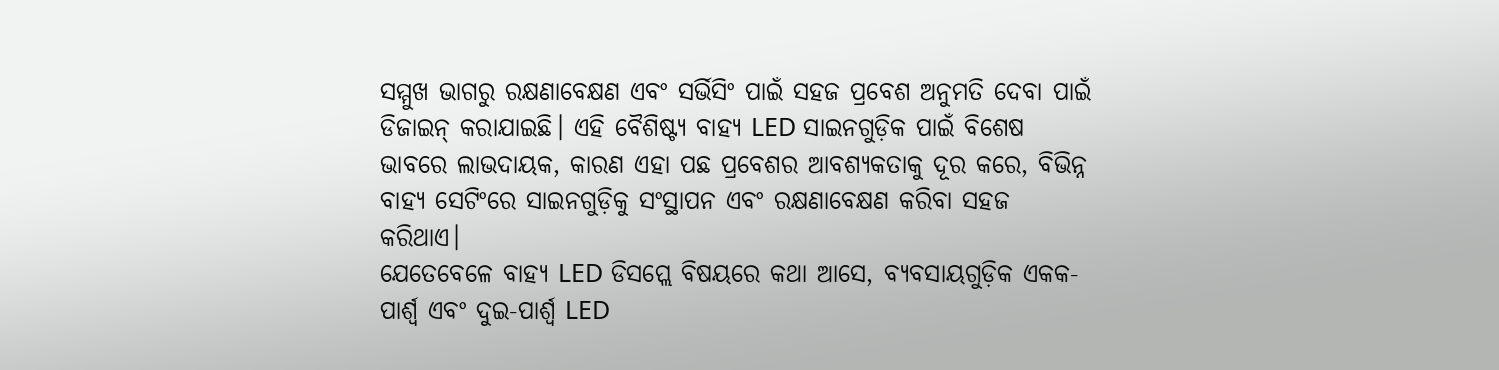ସମ୍ମୁଖ ଭାଗରୁ ରକ୍ଷଣାବେକ୍ଷଣ ଏବଂ ସର୍ଭିସିଂ ପାଇଁ ସହଜ ପ୍ରବେଶ ଅନୁମତି ଦେବା ପାଇଁ ଡିଜାଇନ୍ କରାଯାଇଛି। ଏହି ବୈଶିଷ୍ଟ୍ୟ ବାହ୍ୟ LED ସାଇନଗୁଡ଼ିକ ପାଇଁ ବିଶେଷ ଭାବରେ ଲାଭଦାୟକ, କାରଣ ଏହା ପଛ ପ୍ରବେଶର ଆବଶ୍ୟକତାକୁ ଦୂର କରେ, ବିଭିନ୍ନ ବାହ୍ୟ ସେଟିଂରେ ସାଇନଗୁଡ଼ିକୁ ସଂସ୍ଥାପନ ଏବଂ ରକ୍ଷଣାବେକ୍ଷଣ କରିବା ସହଜ କରିଥାଏ।
ଯେତେବେଳେ ବାହ୍ୟ LED ଡିସପ୍ଲେ ବିଷୟରେ କଥା ଆସେ, ବ୍ୟବସାୟଗୁଡ଼ିକ ଏକକ-ପାର୍ଶ୍ୱ ଏବଂ ଦୁଇ-ପାର୍ଶ୍ୱ LED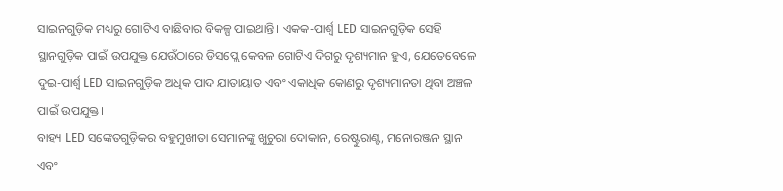ସାଇନଗୁଡ଼ିକ ମଧ୍ୟରୁ ଗୋଟିଏ ବାଛିବାର ବିକଳ୍ପ ପାଇଥାନ୍ତି। ଏକକ-ପାର୍ଶ୍ୱ LED ସାଇନଗୁଡ଼ିକ ସେହି ସ୍ଥାନଗୁଡ଼ିକ ପାଇଁ ଉପଯୁକ୍ତ ଯେଉଁଠାରେ ଡିସପ୍ଲେ କେବଳ ଗୋଟିଏ ଦିଗରୁ ଦୃଶ୍ୟମାନ ହୁଏ, ଯେତେବେଳେ ଦୁଇ-ପାର୍ଶ୍ୱ LED ସାଇନଗୁଡ଼ିକ ଅଧିକ ପାଦ ଯାତାୟାତ ଏବଂ ଏକାଧିକ କୋଣରୁ ଦୃଶ୍ୟମାନତା ଥିବା ଅଞ୍ଚଳ ପାଇଁ ଉପଯୁକ୍ତ।
ବାହ୍ୟ LED ସଙ୍କେତଗୁଡ଼ିକର ବହୁମୁଖୀତା ସେମାନଙ୍କୁ ଖୁଚୁରା ଦୋକାନ, ରେଷ୍ଟୁରାଣ୍ଟ, ମନୋରଞ୍ଜନ ସ୍ଥାନ ଏବଂ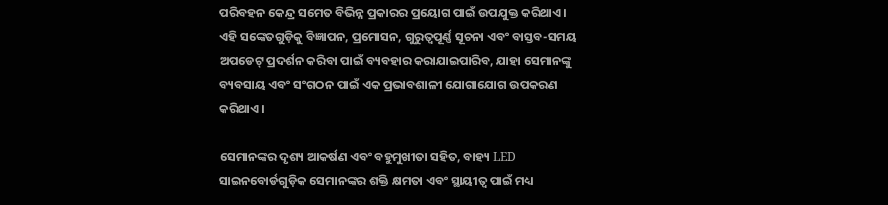ପରିବହନ କେନ୍ଦ୍ର ସମେତ ବିଭିନ୍ନ ପ୍ରକାରର ପ୍ରୟୋଗ ପାଇଁ ଉପଯୁକ୍ତ କରିଥାଏ। ଏହି ସଙ୍କେତଗୁଡ଼ିକୁ ବିଜ୍ଞାପନ, ପ୍ରମୋସନ, ଗୁରୁତ୍ୱପୂର୍ଣ୍ଣ ସୂଚନା ଏବଂ ବାସ୍ତବ-ସମୟ ଅପଡେଟ୍ ପ୍ରଦର୍ଶନ କରିବା ପାଇଁ ବ୍ୟବହାର କରାଯାଇପାରିବ, ଯାହା ସେମାନଙ୍କୁ ବ୍ୟବସାୟ ଏବଂ ସଂଗଠନ ପାଇଁ ଏକ ପ୍ରଭାବଶାଳୀ ଯୋଗାଯୋଗ ଉପକରଣ କରିଥାଏ।

ସେମାନଙ୍କର ଦୃଶ୍ୟ ଆକର୍ଷଣ ଏବଂ ବହୁମୁଖୀତା ସହିତ, ବାହ୍ୟ LED ସାଇନବୋର୍ଡଗୁଡ଼ିକ ସେମାନଙ୍କର ଶକ୍ତି କ୍ଷମତା ଏବଂ ସ୍ଥାୟୀତ୍ୱ ପାଇଁ ମଧ୍ୟ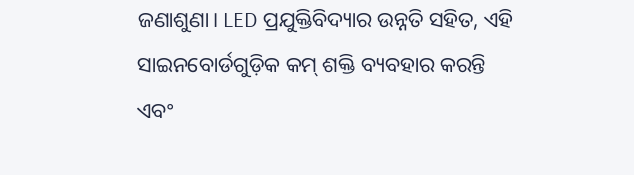ଜଣାଶୁଣା। LED ପ୍ରଯୁକ୍ତିବିଦ୍ୟାର ଉନ୍ନତି ସହିତ, ଏହି ସାଇନବୋର୍ଡଗୁଡ଼ିକ କମ୍ ଶକ୍ତି ବ୍ୟବହାର କରନ୍ତି ଏବଂ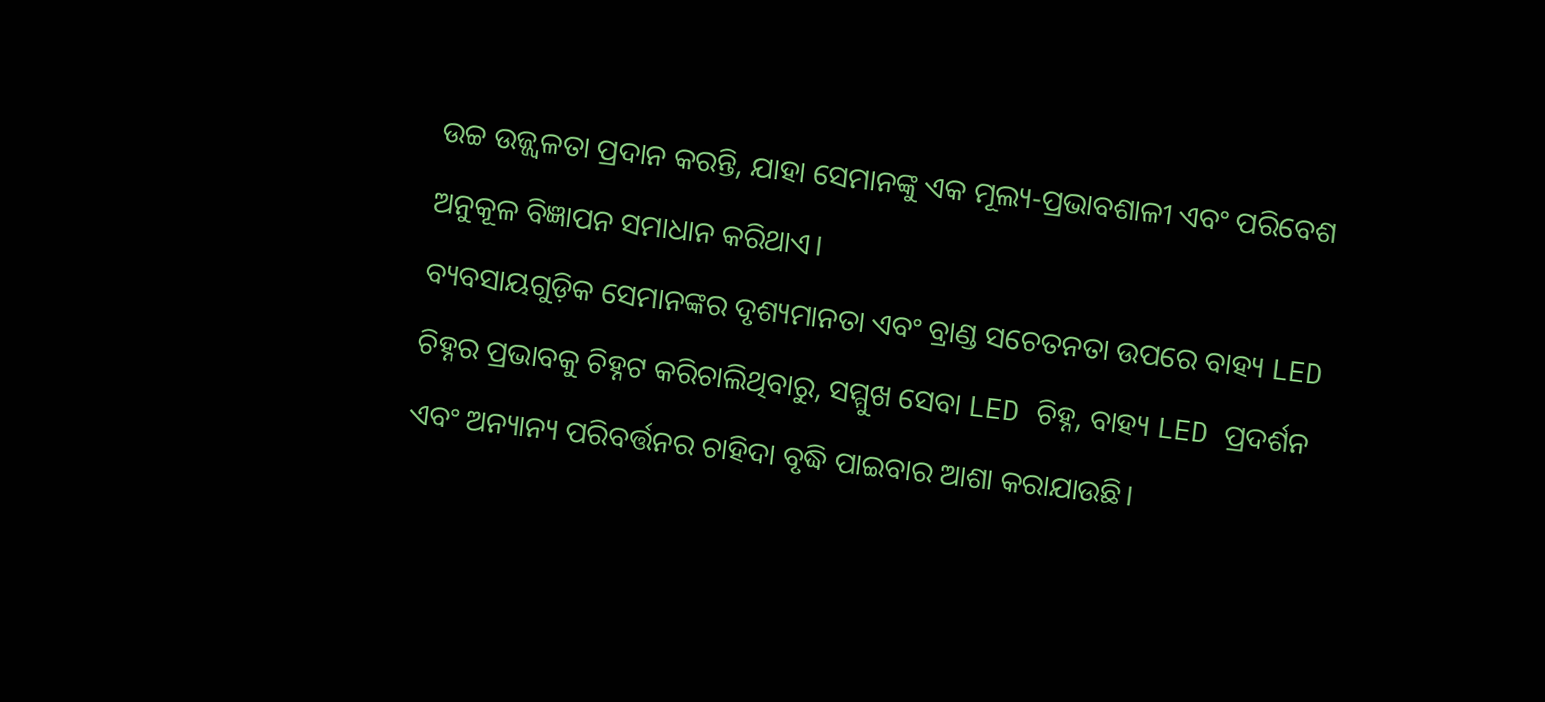ଉଚ୍ଚ ଉଜ୍ଜ୍ୱଳତା ପ୍ରଦାନ କରନ୍ତି, ଯାହା ସେମାନଙ୍କୁ ଏକ ମୂଲ୍ୟ-ପ୍ରଭାବଶାଳୀ ଏବଂ ପରିବେଶ ଅନୁକୂଳ ବିଜ୍ଞାପନ ସମାଧାନ କରିଥାଏ।
ବ୍ୟବସାୟଗୁଡ଼ିକ ସେମାନଙ୍କର ଦୃଶ୍ୟମାନତା ଏବଂ ବ୍ରାଣ୍ଡ ସଚେତନତା ଉପରେ ବାହ୍ୟ LED ଚିହ୍ନର ପ୍ରଭାବକୁ ଚିହ୍ନଟ କରିଚାଲିଥିବାରୁ, ସମ୍ମୁଖ ସେବା LED ଚିହ୍ନ, ବାହ୍ୟ LED ପ୍ରଦର୍ଶନ ଏବଂ ଅନ୍ୟାନ୍ୟ ପରିବର୍ତ୍ତନର ଚାହିଦା ବୃଦ୍ଧି ପାଇବାର ଆଶା କରାଯାଉଛି।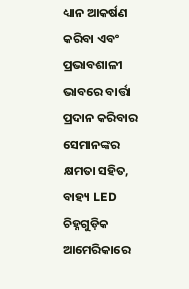ଧ୍ୟାନ ଆକର୍ଷଣ କରିବା ଏବଂ ପ୍ରଭାବଶାଳୀ ଭାବରେ ବାର୍ତ୍ତା ପ୍ରଦାନ କରିବାର ସେମାନଙ୍କର କ୍ଷମତା ସହିତ, ବାହ୍ୟ LED ଚିହ୍ନଗୁଡ଼ିକ ଆମେରିକାରେ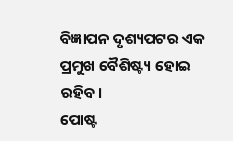ବିଜ୍ଞାପନ ଦୃଶ୍ୟପଟର ଏକ ପ୍ରମୁଖ ବୈଶିଷ୍ଟ୍ୟ ହୋଇ ରହିବ।
ପୋଷ୍ଟ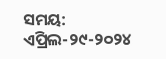ସମୟ: ଏପ୍ରିଲ-୨୯-୨୦୨୪